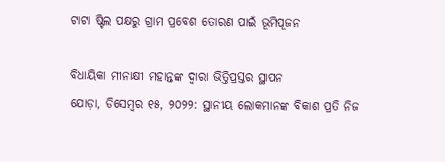ଟାଟା ଷ୍ଟିଲ ପକ୍ଷରୁ ଗ୍ରାମ ପ୍ରବେଶ ତୋରଣ ପାଇଁ ଭୂମିପୂଜନ

ବିଧାୟିକା ମୀନାକ୍ଷୀ ମହାନ୍ତଙ୍କ ଦ୍ୱାରା ଭିତ୍ତିପ୍ରସ୍ତର ସ୍ଥାପନ
ଯୋଡ଼ା, ଡିସେମ୍ବର ୧୫, ୨୦୨୨: ସ୍ଥାନୀୟ ଲୋକମାନଙ୍କ ବିକାଶ ପ୍ରତି ନିଜ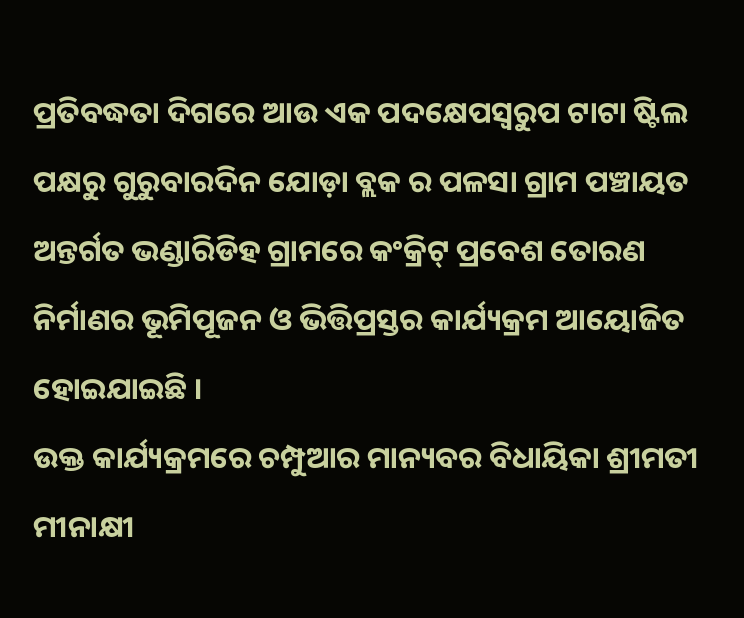ପ୍ରତିବଦ୍ଧତା ଦିଗରେ ଆଉ ଏକ ପଦକ୍ଷେପସ୍ୱରୁପ ଟାଟା ଷ୍ଟିଲ ପକ୍ଷରୁ ଗୁରୁବାରଦିନ ଯୋଡ଼ା ବ୍ଲକ ର ପଳସା ଗ୍ରାମ ପଞ୍ଚାୟତ ଅନ୍ତର୍ଗତ ଭଣ୍ଡାରିଡିହ ଗ୍ରାମରେ କଂକ୍ରିଟ୍ ପ୍ରବେଶ ତୋରଣ ନିର୍ମାଣର ଭୂମିପୂଜନ ଓ ଭିତ୍ତିପ୍ରସ୍ତର କାର୍ଯ୍ୟକ୍ରମ ଆୟୋଜିତ ହୋଇଯାଇଛି ।
ଉକ୍ତ କାର୍ଯ୍ୟକ୍ରମରେ ଚମ୍ପୁଆର ମାନ୍ୟବର ବିଧାୟିକା ଶ୍ରୀମତୀ ମୀନାକ୍ଷୀ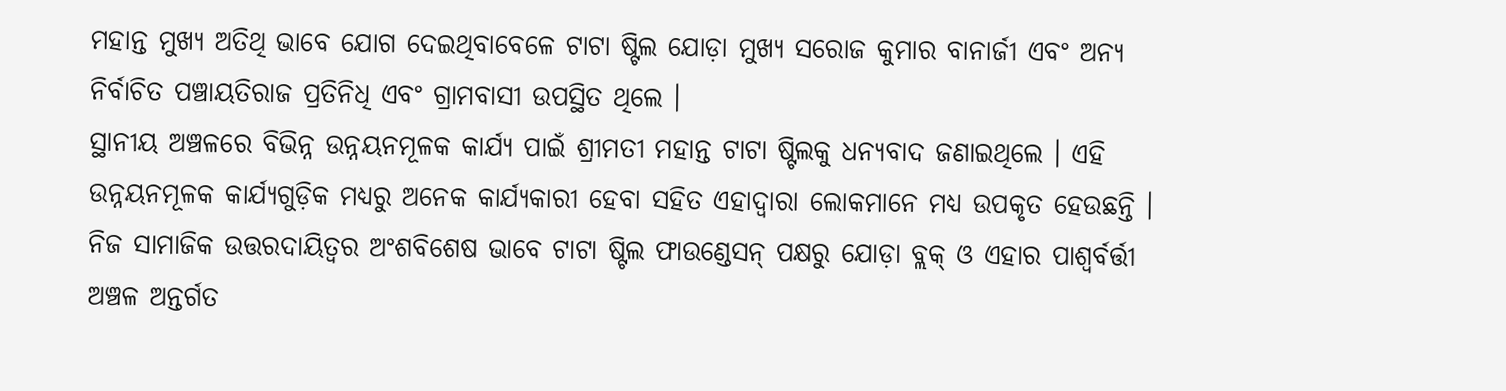ମହାନ୍ତ ମୁଖ୍ୟ ଅତିଥି ଭାବେ ଯୋଗ ଦେଇଥିବାବେଳେ ଟାଟା ଷ୍ଟିଲ ଯୋଡ଼ା ମୁଖ୍ୟ ସରୋଜ କୁମାର ବାନାର୍ଜୀ ଏବଂ ଅନ୍ୟ ନିର୍ବାଚିତ ପଞ୍ଚାୟତିରାଜ ପ୍ରତିନିଧି ଏବଂ ଗ୍ରାମବାସୀ ଉପସ୍ଥିତ ଥିଲେ ।
ସ୍ଥାନୀୟ ଅଞ୍ଚଳରେ ବିଭିନ୍ନ ଉନ୍ନୟନମୂଳକ କାର୍ଯ୍ୟ ପାଇଁ ଶ୍ରୀମତୀ ମହାନ୍ତ ଟାଟା ଷ୍ଟିଲକୁ ଧନ୍ୟବାଦ ଜଣାଇଥିଲେ । ଏହି ଉନ୍ନୟନମୂଳକ କାର୍ଯ୍ୟଗୁଡ଼ିକ ମଧ୍ୟରୁ ଅନେକ କାର୍ଯ୍ୟକାରୀ ହେବା ସହିତ ଏହାଦ୍ୱାରା ଲୋକମାନେ ମଧ୍ୟ ଉପକୃତ ହେଉଛନ୍ତି ।
ନିଜ ସାମାଜିକ ଉତ୍ତରଦାୟିତ୍ୱର ଅଂଶବିଶେଷ ଭାବେ ଟାଟା ଷ୍ଟିଲ ଫାଉଣ୍ଡେସନ୍ ପକ୍ଷରୁ ଯୋଡ଼ା ବ୍ଲକ୍ ଓ ଏହାର ପାଶ୍ୱର୍ବର୍ତ୍ତୀ ଅଞ୍ଚଳ ଅନ୍ତର୍ଗତ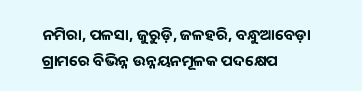ନମିରା, ପଳସା, ଜୁରୁଡ଼ି, ଜଳହରି, ବନ୍ଧୁଆବେଡ଼ା ଗ୍ରାମରେ ବିଭିନ୍ନ ଉନ୍ନୟନମୂଳକ ପଦକ୍ଷେପ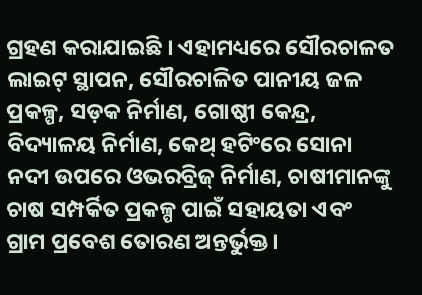ଗ୍ରହଣ କରାଯାଇଛି । ଏହାମଧ୍ୟରେ ସୌରଚାଳତ ଲାଇଟ୍ ସ୍ଥାପନ, ସୌରଚାଳିତ ପାନୀୟ ଜଳ ପ୍ରକଳ୍ପ, ସଡ଼କ ନିର୍ମାଣ, ଗୋଷ୍ଠୀ କେନ୍ଦ୍ର, ବିଦ୍ୟାଳୟ ନିର୍ମାଣ, କେଥ୍ ହଟିଂରେ ସୋନା ନଦୀ ଉପରେ ଓଭରବ୍ରିଜ୍ ନିର୍ମାଣ, ଚାଷୀମାନଙ୍କୁ ଚାଷ ସମ୍ପର୍କିତ ପ୍ରକଳ୍ପ ପାଇଁ ସହାୟତା ଏବଂ ଗ୍ରାମ ପ୍ରବେଶ ତୋରଣ ଅନ୍ତର୍ଭୁକ୍ତ ।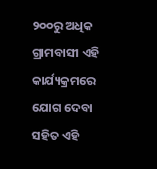୨୦୦ରୁ ଅଧିକ ଗ୍ରାମବାସୀ ଏହି କାର୍ଯ୍ୟକ୍ରମରେ ଯୋଗ ଦେବା ସହିତ ଏହି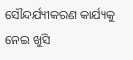ସୌନ୍ଦର୍ଯ୍ୟୀକରଣ କାର୍ଯ୍ୟକୁ ନେଇ ଖୁସି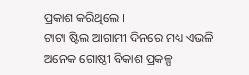ପ୍ରକାଶ କରିଥିଲେ ।
ଟାଟା ଷ୍ଟିଲ ଆଗାମୀ ଦିନରେ ମଧ୍ୟ ଏଭଳି ଅନେକ ଗୋଷ୍ଠୀ ବିକାଶ ପ୍ରକଳ୍ପ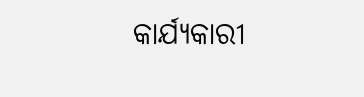କାର୍ଯ୍ୟକାରୀ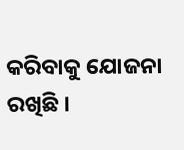କରିବାକୁ ଯୋଜନା ରଖିଛି ।